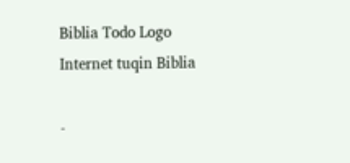Biblia Todo Logo
Internet tuqin Biblia

-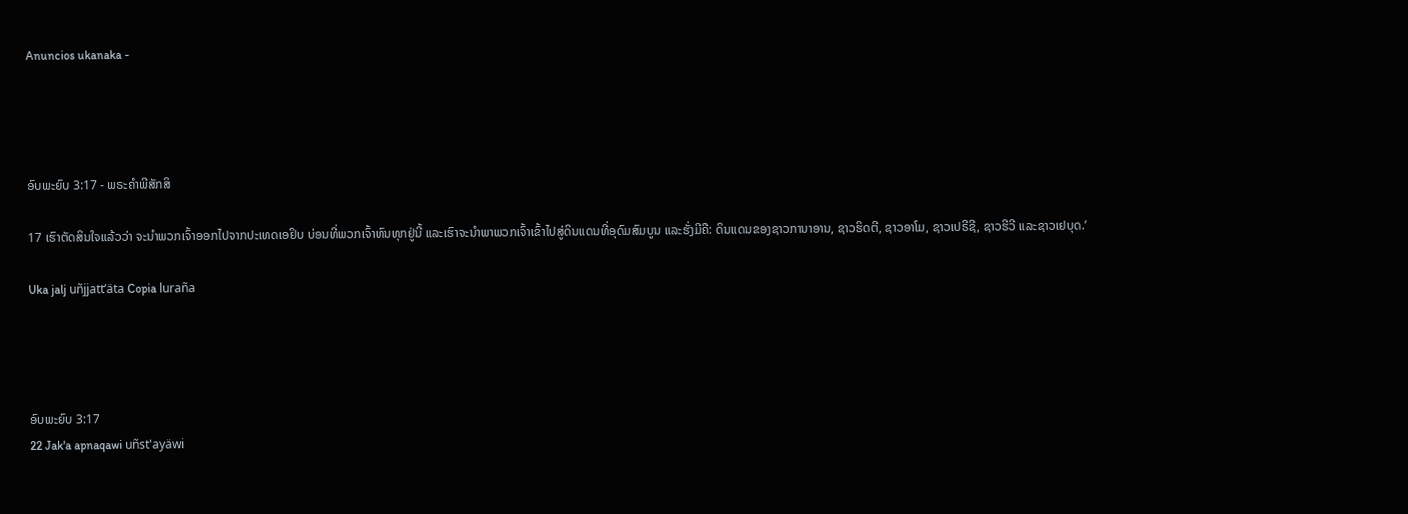Anuncios ukanaka -




ອົບພະຍົບ 3:17 - ພຣະຄຳພີສັກສິ

17 ເຮົາຕັດສິນໃຈແລ້ວວ່າ ຈະນຳພວກເຈົ້າອອກໄປຈາກປະເທດເອຢິບ ບ່ອນທີ່ພວກເຈົ້າທົນທຸກຢູ່ນີ້ ແລະເຮົາຈະນຳພາພວກເຈົ້າເຂົ້າໄປສູ່ດິນແດນທີ່ອຸດົມສົມບູນ ແລະຮັ່ງມີຄື: ດິນແດນຂອງຊາວການາອານ, ຊາວຮິດຕີ, ຊາວອາໂມ, ຊາວເປຣີຊີ, ຊາວຮີວີ ແລະຊາວເຢບຸດ.’

Uka jalj uñjjattʼäta Copia luraña




ອົບພະຍົບ 3:17
22 Jak'a apnaqawi uñst'ayäwi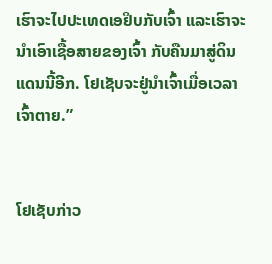ເຮົາຈະໄປປະເທດເອຢິບກັບເຈົ້າ ແລະເຮົາຈະນຳເອົາເຊື້ອສາຍຂອງເຈົ້າ ກັບຄືນມາສູ່ດິນແດນນີ້ອີກ. ໂຢເຊັບຈະຢູ່ນຳເຈົ້າເມື່ອເວລາເຈົ້າຕາຍ.”


ໂຢເຊັບກ່າວ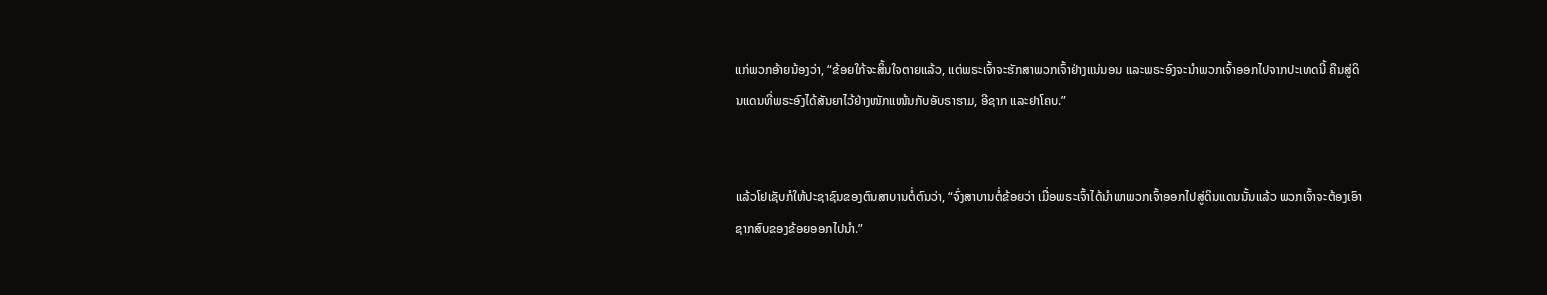ແກ່ພວກອ້າຍນ້ອງວ່າ, “ຂ້ອຍໃກ້ຈະສິ້ນໃຈຕາຍແລ້ວ, ແຕ່ພຣະເຈົ້າຈະຮັກສາພວກເຈົ້າຢ່າງແນ່ນອນ ແລະພຣະອົງຈະນຳພວກເຈົ້າອອກໄປຈາກປະເທດນີ້ ຄືນສູ່ດິນແດນທີ່ພຣະອົງໄດ້ສັນຍາໄວ້ຢ່າງໜັກແໜ້ນກັບອັບຣາຮາມ, ອີຊາກ ແລະຢາໂຄບ.”


ແລ້ວໂຢເຊັບກໍໃຫ້ປະຊາຊົນຂອງຕົນສາບານຕໍ່ຕົນວ່າ, “ຈົ່ງສາບານຕໍ່ຂ້ອຍວ່າ ເມື່ອພຣະເຈົ້າໄດ້ນຳພາພວກເຈົ້າອອກໄປສູ່ດິນແດນນັ້ນແລ້ວ ພວກເຈົ້າຈະຕ້ອງເອົາຊາກສົບຂອງຂ້ອຍອອກໄປນຳ.”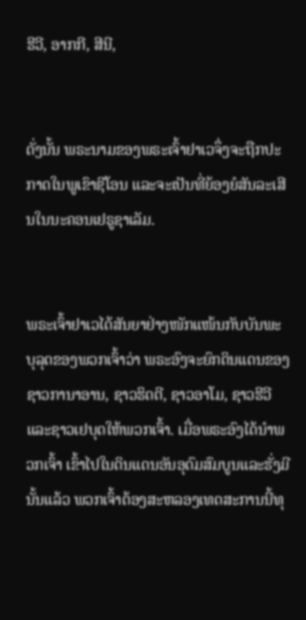ຮີວີ, ອາກກີ, ສີນີ,


ດັ່ງນັ້ນ ພຣະນາມຂອງພຣະເຈົ້າຢາເວຈຶ່ງຈະຖືກປະກາດໃນພູເຂົາຊີໂອນ ແລະຈະເປັນທີ່ຍ້ອງຍໍສັນລະເສີນໃນນະຄອນເຢຣູຊາເລັມ.


ພຣະເຈົ້າຢາເວໄດ້ສັນຍາຢ່າງໜັກແໜ້ນກັບບັນພະບຸລຸດຂອງພວກເຈົ້າວ່າ ພຣະອົງຈະຍົກດິນແດນຂອງຊາວການາອານ, ຊາວຮິດຕີ, ຊາວອາໂມ, ຊາວຮີວີ ແລະຊາວເຢບຸດໃຫ້ພວກເຈົ້າ. ເມື່ອພຣະອົງໄດ້ນຳພວກເຈົ້າ ເຂົ້າໄປໃນດິນແດນອັນອຸດົມສົມບູນແລະຮັ່ງມີນັ້ນແລ້ວ ພວກເຈົ້າຕ້ອງສະຫລອງເທດສະການນີ້ທຸ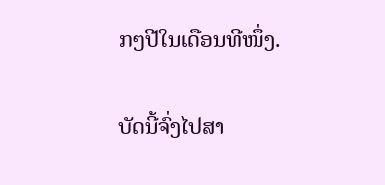ກໆປີໃນເດືອນທີໜຶ່ງ.


ບັດນີ້ຈົ່ງໄປສາ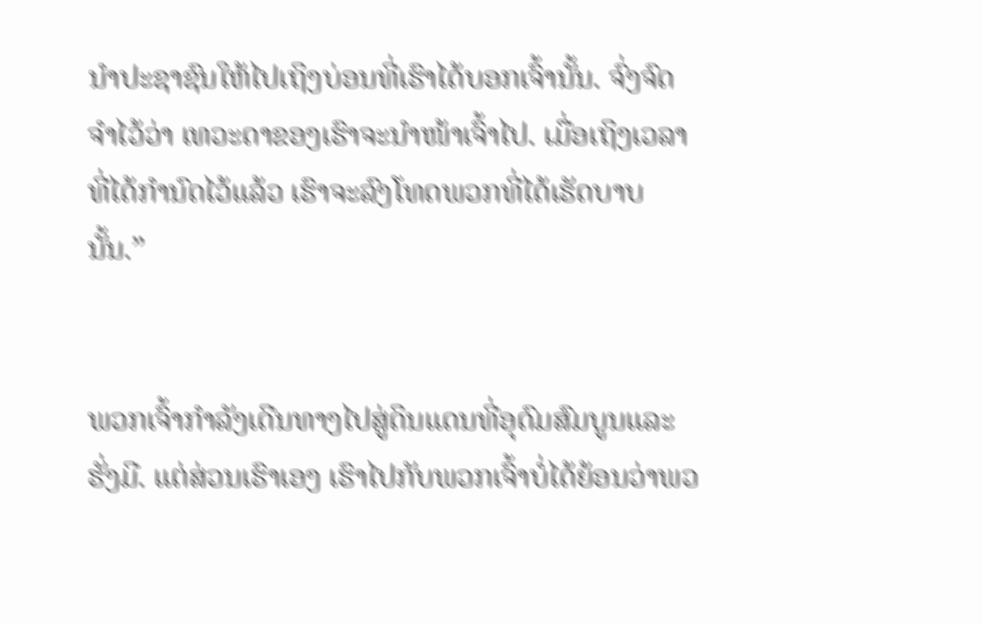ນຳປະຊາຊົນໃຫ້ໄປເຖິງບ່ອນທີ່ເຮົາໄດ້ບອກເຈົ້ານັ້ນ. ຈົ່ງຈົດຈຳໄວ້ວ່າ ເທວະດາຂອງເຮົາຈະນຳໜ້າເຈົ້າໄປ. ເມື່ອເຖິງເວລາທີ່ໄດ້ກຳນົດໄວ້ແລ້ວ ເຮົາຈະລົງໂທດພວກທີ່ໄດ້ເຮັດບາບນັ້ນ.”


ພວກເຈົ້າກຳລັງເດີນທາງໄປສູ່ດິນແດນທີ່ອຸດົມສົມບູນແລະຮັ່ງມີ. ແຕ່ສ່ວນເຮົາເອງ ເຮົາໄປກັບພວກເຈົ້າບໍ່ໄດ້ຍ້ອນວ່າພວ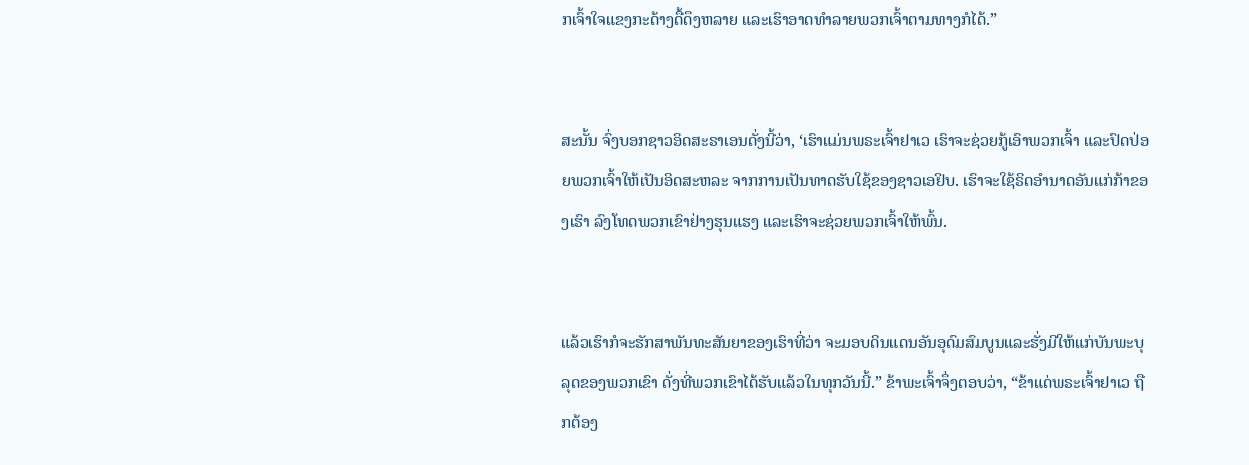ກເຈົ້າໃຈແຂງກະດ້າງດື້ດຶງຫລາຍ ແລະເຮົາອາດທຳລາຍພວກເຈົ້າຕາມທາງກໍໄດ້.”


ສະນັ້ນ ຈົ່ງບອກຊາວອິດສະຣາເອນດັ່ງນີ້ວ່າ, ‘ເຮົາແມ່ນພຣະເຈົ້າຢາເວ ເຮົາຈະຊ່ວຍກູ້ເອົາພວກເຈົ້າ ແລະປົດປ່ອຍພວກເຈົ້າໃຫ້ເປັນອິດສະຫລະ ຈາກການເປັນທາດຮັບໃຊ້ຂອງຊາວເອຢິບ. ເຮົາຈະໃຊ້ຣິດອຳນາດອັນແກ່ກ້າຂອງເຮົາ ລົງໂທດພວກເຂົາຢ່າງຮຸນແຮງ ແລະເຮົາຈະຊ່ວຍພວກເຈົ້າໃຫ້ພົ້ນ.


ແລ້ວເຮົາກໍຈະຮັກສາພັນທະສັນຍາຂອງເຮົາທີ່ວ່າ ຈະມອບດິນແດນອັນອຸດົມສົມບູນແລະຮັ່ງມີໃຫ້ແກ່ບັນພະບຸລຸດຂອງພວກເຂົາ ດັ່ງທີ່ພວກເຂົາໄດ້ຮັບແລ້ວໃນທຸກວັນນີ້.” ຂ້າພະເຈົ້າຈຶ່ງຕອບວ່າ, “ຂ້າແດ່ພຣະເຈົ້າຢາເວ ຖືກຕ້ອງ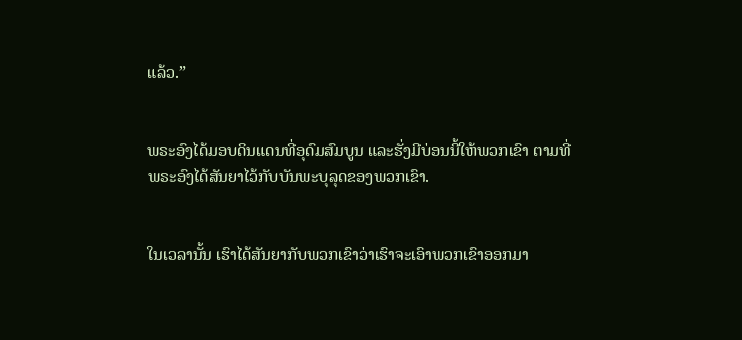ແລ້ວ.”


ພຣະອົງໄດ້ມອບດິນແດນທີ່ອຸດົມສົມບູນ ແລະຮັ່ງມີບ່ອນນີ້ໃຫ້ພວກເຂົາ ຕາມທີ່ພຣະອົງໄດ້ສັນຍາໄວ້ກັບບັນພະບຸລຸດຂອງພວກເຂົາ.


ໃນເວລານັ້ນ ເຮົາໄດ້ສັນຍາກັບພວກເຂົາວ່າເຮົາຈະເອົາພວກເຂົາອອກມາ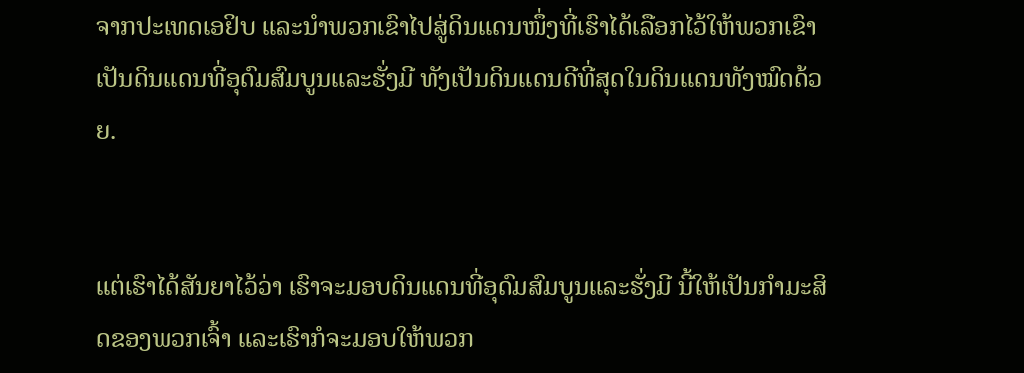ຈາກປະເທດເອຢິບ ແລະນຳພວກເຂົາໄປສູ່ດິນແດນໜຶ່ງທີ່ເຮົາໄດ້ເລືອກໄວ້ໃຫ້ພວກເຂົາ ເປັນດິນແດນທີ່ອຸດົມສົມບູນແລະຮັ່ງມີ ທັງເປັນດິນແດນດີທີ່ສຸດໃນດິນແດນທັງໝົດດ້ວຍ.


ແຕ່ເຮົາໄດ້ສັນຍາໄວ້ວ່າ ເຮົາຈະມອບດິນແດນທີ່ອຸດົມສົມບູນແລະຮັ່ງມີ ນີ້ໃຫ້ເປັນກຳມະສິດຂອງພວກເຈົ້າ ແລະເຮົາກໍຈະມອບໃຫ້ພວກ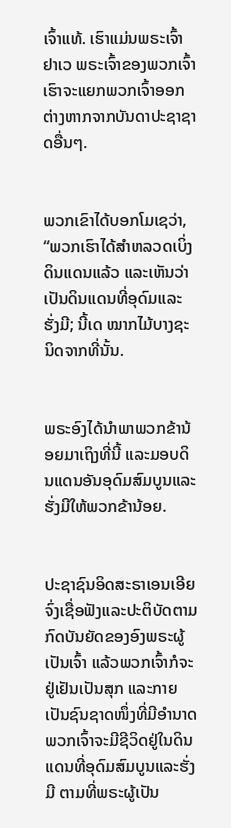ເຈົ້າແທ້. ເຮົາແມ່ນພຣະເຈົ້າຢາເວ ພຣະເຈົ້າຂອງພວກເຈົ້າ ເຮົາຈະແຍກພວກເຈົ້າອອກຕ່າງຫາກຈາກບັນດາປະຊາຊາດອື່ນໆ.


ພວກເຂົາໄດ້ບອກໂມເຊວ່າ, “ພວກເຮົາໄດ້ສຳຫລວດເບິ່ງດິນແດນແລ້ວ ແລະເຫັນວ່າເປັນດິນແດນທີ່ອຸດົມແລະຮັ່ງມີ; ນີ້ເດ ໝາກໄມ້ບາງຊະນິດຈາກທີ່ນັ້ນ.


ພຣະອົງໄດ້ນຳພາພວກຂ້ານ້ອຍມາເຖິງທີ່ນີ້ ແລະມອບດິນແດນອັນອຸດົມສົມບູນແລະຮັ່ງມີໃຫ້ພວກຂ້ານ້ອຍ.


ປະຊາຊົນອິດສະຣາເອນເອີຍ ຈົ່ງເຊື່ອຟັງແລະປະຕິບັດຕາມກົດບັນຍັດຂອງອົງພຣະຜູ້ເປັນເຈົ້າ ແລ້ວພວກເຈົ້າກໍຈະຢູ່ເຢັນເປັນສຸກ ແລະກາຍເປັນຊົນຊາດໜຶ່ງທີ່ມີອຳນາດ ພວກເຈົ້າຈະມີຊີວິດຢູ່ໃນດິນແດນທີ່ອຸດົມສົມບູນແລະຮັ່ງມີ ຕາມທີ່ພຣະຜູ້ເປັນ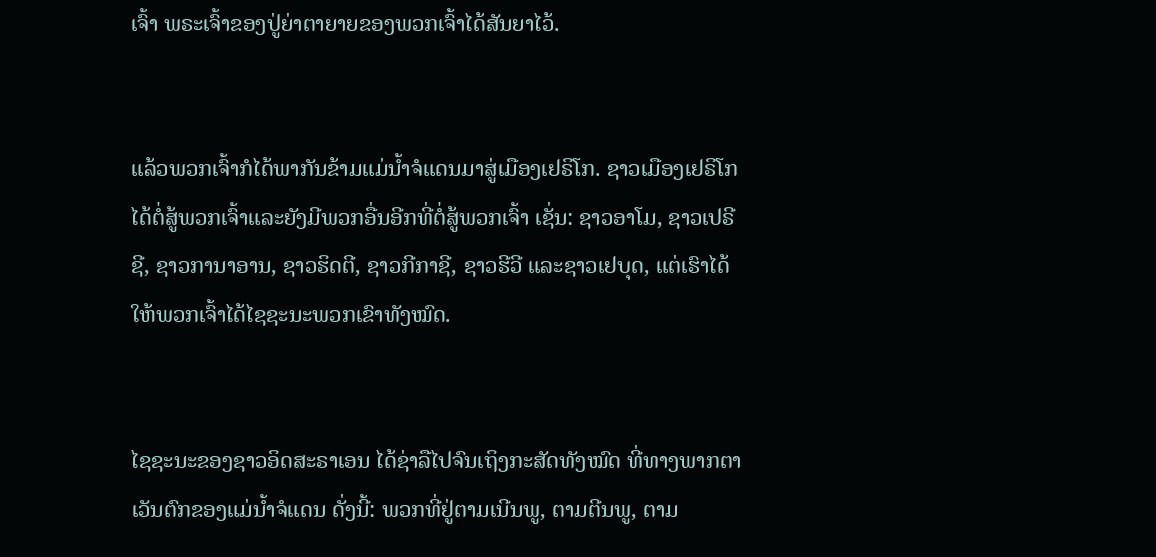ເຈົ້າ ພຣະເຈົ້າຂອງປູ່ຍ່າຕາຍາຍຂອງພວກເຈົ້າໄດ້ສັນຍາໄວ້.


ແລ້ວພວກເຈົ້າກໍໄດ້ພາກັນຂ້າມແມ່ນໍ້າຈໍແດນມາສູ່ເມືອງເຢຣິໂກ. ຊາວເມືອງເຢຣິໂກໄດ້ຕໍ່ສູ້ພວກເຈົ້າແລະຍັງມີພວກອື່ນອີກທີ່ຕໍ່ສູ້ພວກເຈົ້າ ເຊັ່ນ: ຊາວອາໂມ, ຊາວເປຣີຊີ, ຊາວການາອານ, ຊາວຮິດຕີ, ຊາວກີກາຊີ, ຊາວຮີວີ ແລະຊາວເຢບຸດ, ແຕ່ເຮົາໄດ້ໃຫ້ພວກເຈົ້າໄດ້ໄຊຊະນະພວກເຂົາທັງໝົດ.


ໄຊຊະນະຂອງຊາວອິດສະຣາເອນ ໄດ້ຊ່າລືໄປຈົນເຖິງກະສັດທັງໝົດ ທີ່ທາງພາກຕາເວັນຕົກຂອງແມ່ນໍ້າຈໍແດນ ດັ່ງນີ້: ພວກທີ່ຢູ່ຕາມເນີນພູ, ຕາມຕີນພູ, ຕາມ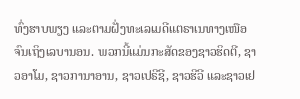ທົ່ງຮາບພຽງ ແລະຕາມຝັ່ງທະເລເມດີແຕຣາເນທາງເໜືອຈົນເຖິງເລບານອນ. ພວກນີ້ແມ່ນກະສັດຂອງຊາວຮິດຕີ, ຊາວອາໂມ, ຊາວການາອານ, ຊາວເປຣີຊີ, ຊາວຮີວີ ແລະຊາວເຢ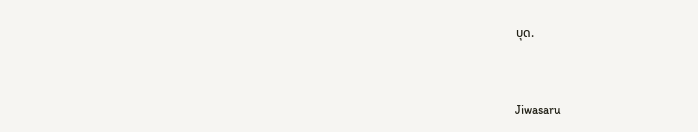ບຸດ.


Jiwasaru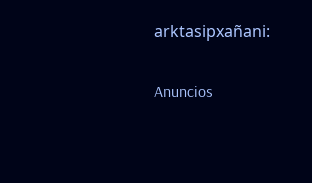arktasipxañani:

Anuncios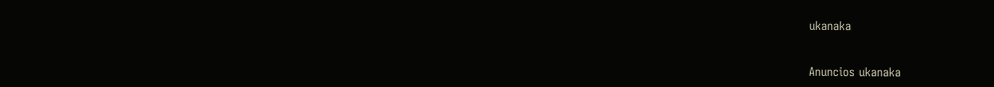ukanaka


Anuncios ukanaka